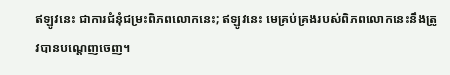ឥឡូវនេះ ជាការជំនុំជម្រះពិភពលោកនេះ; ឥឡូវនេះ មេគ្រប់គ្រងរបស់ពិភពលោកនេះនឹងត្រូវបានបណ្ដេញចេញ។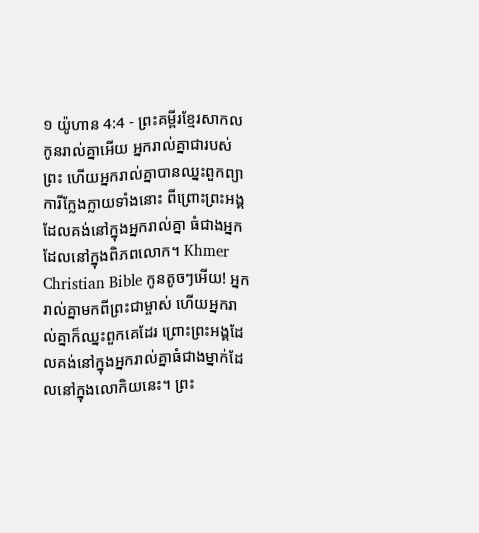១ យ៉ូហាន 4:4 - ព្រះគម្ពីរខ្មែរសាកល កូនរាល់គ្នាអើយ អ្នករាល់គ្នាជារបស់ព្រះ ហើយអ្នករាល់គ្នាបានឈ្នះពួកព្យាការីក្លែងក្លាយទាំងនោះ ពីព្រោះព្រះអង្គដែលគង់នៅក្នុងអ្នករាល់គ្នា ធំជាងអ្នកដែលនៅក្នុងពិភពលោក។ Khmer Christian Bible កូនតូចៗអើយ! អ្នករាល់គ្នាមកពីព្រះជាម្ចាស់ ហើយអ្នករាល់គ្នាក៏ឈ្នះពួកគេដែរ ព្រោះព្រះអង្គដែលគង់នៅក្នុងអ្នករាល់គ្នាធំជាងម្នាក់ដែលនៅក្នុងលោកិយនេះ។ ព្រះ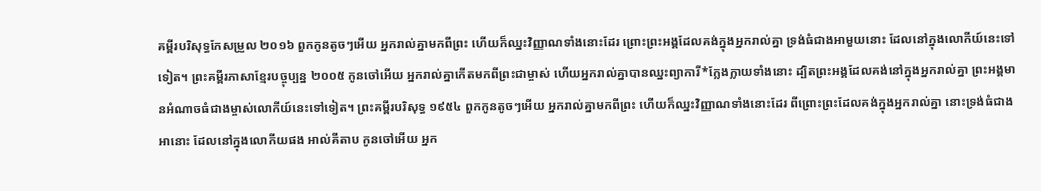គម្ពីរបរិសុទ្ធកែសម្រួល ២០១៦ ពួកកូនតូចៗអើយ អ្នករាល់គ្នាមកពីព្រះ ហើយក៏ឈ្នះវិញ្ញាណទាំងនោះដែរ ព្រោះព្រះអង្គដែលគង់ក្នុងអ្នករាល់គ្នា ទ្រង់ធំជាងអាមួយនោះ ដែលនៅក្នុងលោកីយ៍នេះទៅទៀត។ ព្រះគម្ពីរភាសាខ្មែរបច្ចុប្បន្ន ២០០៥ កូនចៅអើយ អ្នករាល់គ្នាកើតមកពីព្រះជាម្ចាស់ ហើយអ្នករាល់គ្នាបានឈ្នះព្យាការី*ក្លែងក្លាយទាំងនោះ ដ្បិតព្រះអង្គដែលគង់នៅក្នុងអ្នករាល់គ្នា ព្រះអង្គមានអំណាចធំជាងម្ចាស់លោកីយ៍នេះទៅទៀត។ ព្រះគម្ពីរបរិសុទ្ធ ១៩៥៤ ពួកកូនតូចៗអើយ អ្នករាល់គ្នាមកពីព្រះ ហើយក៏ឈ្នះវិញ្ញាណទាំងនោះដែរ ពីព្រោះព្រះដែលគង់ក្នុងអ្នករាល់គ្នា នោះទ្រង់ធំជាងអានោះ ដែលនៅក្នុងលោកីយផង អាល់គីតាប កូនចៅអើយ អ្នក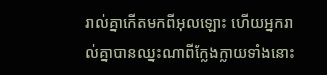រាល់គ្នាកើតមកពីអុលឡោះ ហើយអ្នករាល់គ្នាបានឈ្នះណាពីក្លែងក្លាយទាំងនោះ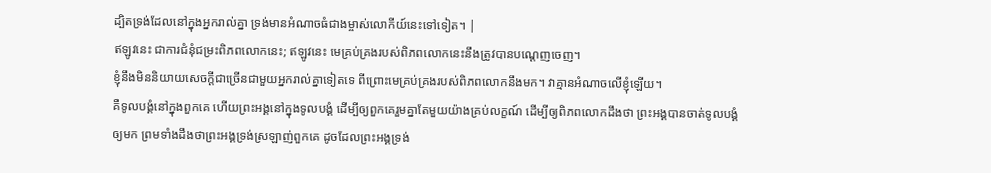ដ្បិតទ្រង់ដែលនៅក្នុងអ្នករាល់គ្នា ទ្រង់មានអំណាចធំជាងម្ចាស់លោកីយ៍នេះទៅទៀត។ |
ឥឡូវនេះ ជាការជំនុំជម្រះពិភពលោកនេះ; ឥឡូវនេះ មេគ្រប់គ្រងរបស់ពិភពលោកនេះនឹងត្រូវបានបណ្ដេញចេញ។
ខ្ញុំនឹងមិននិយាយសេចក្ដីជាច្រើនជាមួយអ្នករាល់គ្នាទៀតទេ ពីព្រោះមេគ្រប់គ្រងរបស់ពិភពលោកនឹងមក។ វាគ្មានអំណាចលើខ្ញុំឡើយ។
គឺទូលបង្គំនៅក្នុងពួកគេ ហើយព្រះអង្គនៅក្នុងទូលបង្គំ ដើម្បីឲ្យពួកគេរួមគ្នាតែមួយយ៉ាងគ្រប់លក្ខណ៍ ដើម្បីឲ្យពិភពលោកដឹងថា ព្រះអង្គបានចាត់ទូលបង្គំឲ្យមក ព្រមទាំងដឹងថាព្រះអង្គទ្រង់ស្រឡាញ់ពួកគេ ដូចដែលព្រះអង្គទ្រង់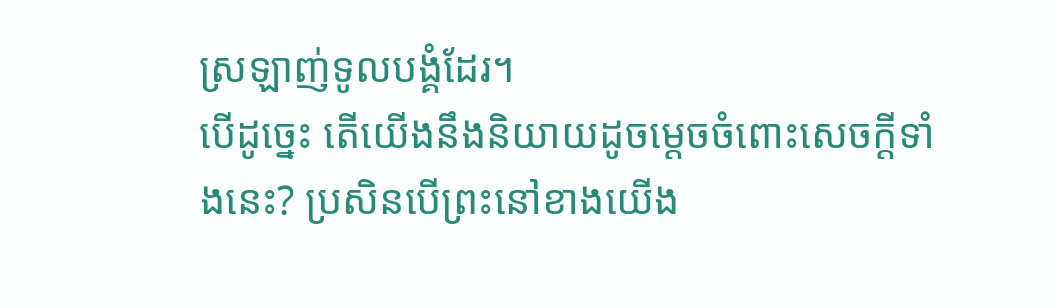ស្រឡាញ់ទូលបង្គំដែរ។
បើដូច្នេះ តើយើងនឹងនិយាយដូចម្ដេចចំពោះសេចក្ដីទាំងនេះ? ប្រសិនបើព្រះនៅខាងយើង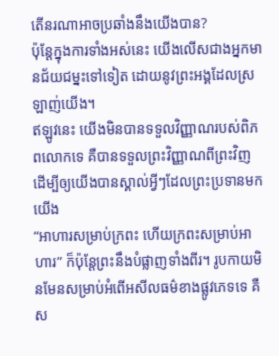តើនរណាអាចប្រឆាំងនឹងយើងបាន?
ប៉ុន្តែក្នុងការទាំងអស់នេះ យើងលើសជាងអ្នកមានជ័យជម្នះទៅទៀត ដោយនូវព្រះអង្គដែលស្រឡាញ់យើង។
ឥឡូវនេះ យើងមិនបានទទួលវិញ្ញាណរបស់ពិភពលោកទេ គឺបានទទួលព្រះវិញ្ញាណពីព្រះវិញ ដើម្បីឲ្យយើងបានស្គាល់អ្វីៗដែលព្រះប្រទានមកយើង
“អាហារសម្រាប់ក្រពះ ហើយក្រពះសម្រាប់អាហារ” ក៏ប៉ុន្តែព្រះនឹងបំផ្លាញទាំងពីរ។ រូបកាយមិនមែនសម្រាប់អំពើអសីលធម៌ខាងផ្លូវភេទទេ គឺស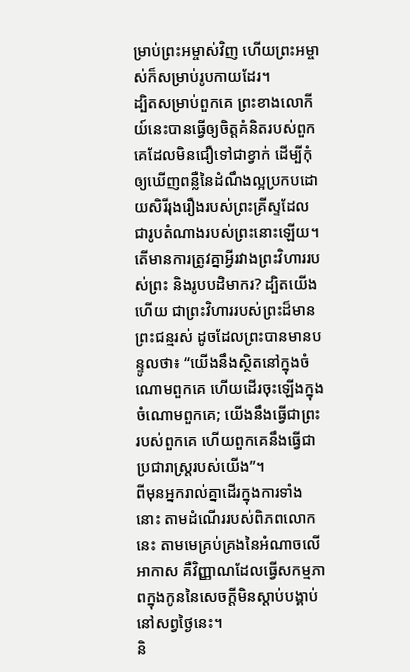ម្រាប់ព្រះអម្ចាស់វិញ ហើយព្រះអម្ចាស់ក៏សម្រាប់រូបកាយដែរ។
ដ្បិតសម្រាប់ពួកគេ ព្រះខាងលោកីយ៍នេះបានធ្វើឲ្យចិត្តគំនិតរបស់ពួកគេដែលមិនជឿទៅជាខ្វាក់ ដើម្បីកុំឲ្យឃើញពន្លឺនៃដំណឹងល្អប្រកបដោយសិរីរុងរឿងរបស់ព្រះគ្រីស្ទដែលជារូបតំណាងរបស់ព្រះនោះឡើយ។
តើមានការត្រូវគ្នាអ្វីរវាងព្រះវិហាររបស់ព្រះ និងរូបបដិមាករ? ដ្បិតយើងហើយ ជាព្រះវិហាររបស់ព្រះដ៏មានព្រះជន្មរស់ ដូចដែលព្រះបានមានបន្ទូលថា៖ “យើងនឹងស្ថិតនៅក្នុងចំណោមពួកគេ ហើយដើរចុះឡើងក្នុងចំណោមពួកគេ; យើងនឹងធ្វើជាព្រះរបស់ពួកគេ ហើយពួកគេនឹងធ្វើជាប្រជារាស្ត្ររបស់យើង”។
ពីមុនអ្នករាល់គ្នាដើរក្នុងការទាំងនោះ តាមដំណើររបស់ពិភពលោកនេះ តាមមេគ្រប់គ្រងនៃអំណាចលើអាកាស គឺវិញ្ញាណដែលធ្វើសកម្មភាពក្នុងកូននៃសេចក្ដីមិនស្ដាប់បង្គាប់ នៅសព្វថ្ងៃនេះ។
និ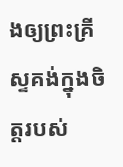ងឲ្យព្រះគ្រីស្ទគង់ក្នុងចិត្តរបស់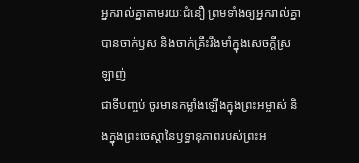អ្នករាល់គ្នាតាមរយៈជំនឿ ព្រមទាំងឲ្យអ្នករាល់គ្នាបានចាក់ឫស និងចាក់គ្រឹះរឹងមាំក្នុងសេចក្ដីស្រឡាញ់
ជាទីបញ្ចប់ ចូរមានកម្លាំងឡើងក្នុងព្រះអម្ចាស់ និងក្នុងព្រះចេស្ដានៃឫទ្ធានុភាពរបស់ព្រះអ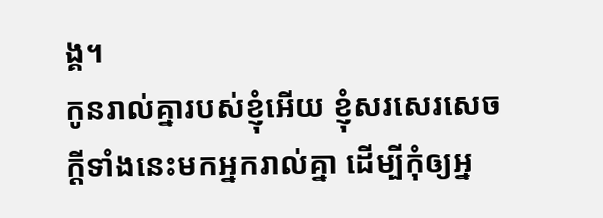ង្គ។
កូនរាល់គ្នារបស់ខ្ញុំអើយ ខ្ញុំសរសេរសេចក្ដីទាំងនេះមកអ្នករាល់គ្នា ដើម្បីកុំឲ្យអ្ន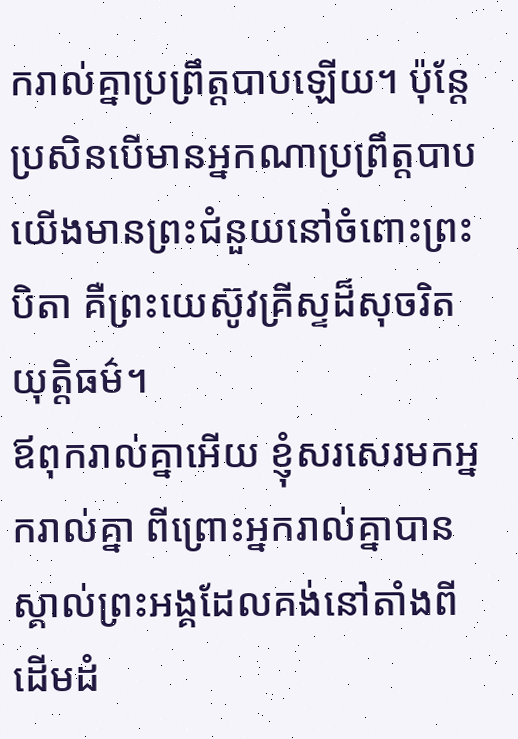ករាល់គ្នាប្រព្រឹត្តបាបឡើយ។ ប៉ុន្តែប្រសិនបើមានអ្នកណាប្រព្រឹត្តបាប យើងមានព្រះជំនួយនៅចំពោះព្រះបិតា គឺព្រះយេស៊ូវគ្រីស្ទដ៏សុចរិតយុត្តិធម៌។
ឪពុករាល់គ្នាអើយ ខ្ញុំសរសេរមកអ្នករាល់គ្នា ពីព្រោះអ្នករាល់គ្នាបានស្គាល់ព្រះអង្គដែលគង់នៅតាំងពីដើមដំ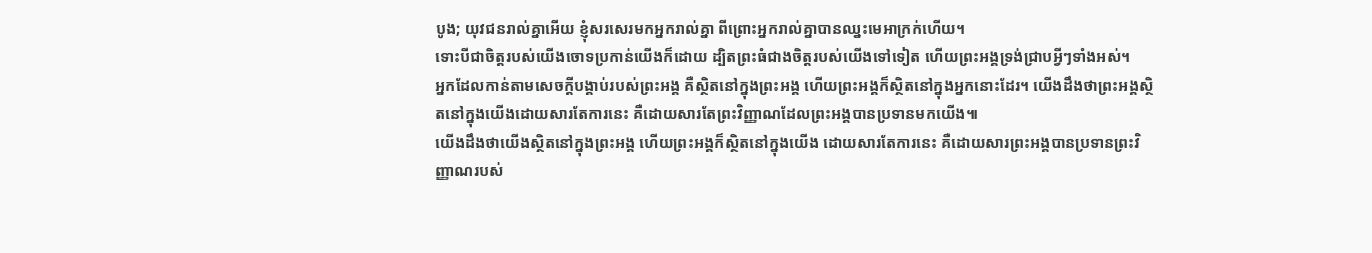បូង; យុវជនរាល់គ្នាអើយ ខ្ញុំសរសេរមកអ្នករាល់គ្នា ពីព្រោះអ្នករាល់គ្នាបានឈ្នះមេអាក្រក់ហើយ។
ទោះបីជាចិត្តរបស់យើងចោទប្រកាន់យើងក៏ដោយ ដ្បិតព្រះធំជាងចិត្តរបស់យើងទៅទៀត ហើយព្រះអង្គទ្រង់ជ្រាបអ្វីៗទាំងអស់។
អ្នកដែលកាន់តាមសេចក្ដីបង្គាប់របស់ព្រះអង្គ គឺស្ថិតនៅក្នុងព្រះអង្គ ហើយព្រះអង្គក៏ស្ថិតនៅក្នុងអ្នកនោះដែរ។ យើងដឹងថាព្រះអង្គស្ថិតនៅក្នុងយើងដោយសារតែការនេះ គឺដោយសារតែព្រះវិញ្ញាណដែលព្រះអង្គបានប្រទានមកយើង៕
យើងដឹងថាយើងស្ថិតនៅក្នុងព្រះអង្គ ហើយព្រះអង្គក៏ស្ថិតនៅក្នុងយើង ដោយសារតែការនេះ គឺដោយសារព្រះអង្គបានប្រទានព្រះវិញ្ញាណរបស់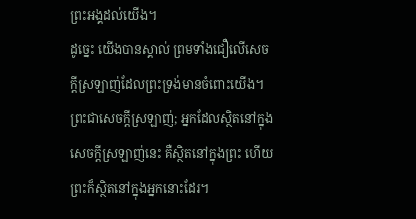ព្រះអង្គដល់យើង។
ដូច្នេះ យើងបានស្គាល់ ព្រមទាំងជឿលើសេចក្ដីស្រឡាញ់ដែលព្រះទ្រង់មានចំពោះយើង។ ព្រះជាសេចក្ដីស្រឡាញ់; អ្នកដែលស្ថិតនៅក្នុងសេចក្ដីស្រឡាញ់នេះ គឺស្ថិតនៅក្នុងព្រះ ហើយព្រះក៏ស្ថិតនៅក្នុងអ្នកនោះដែរ។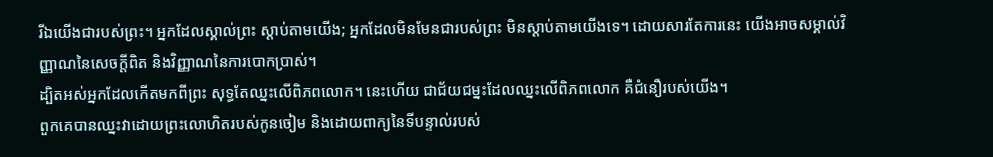រីឯយើងជារបស់ព្រះ។ អ្នកដែលស្គាល់ព្រះ ស្ដាប់តាមយើង; អ្នកដែលមិនមែនជារបស់ព្រះ មិនស្ដាប់តាមយើងទេ។ ដោយសារតែការនេះ យើងអាចសម្គាល់វិញ្ញាណនៃសេចក្ដីពិត និងវិញ្ញាណនៃការបោកប្រាស់។
ដ្បិតអស់អ្នកដែលកើតមកពីព្រះ សុទ្ធតែឈ្នះលើពិភពលោក។ នេះហើយ ជាជ័យជម្នះដែលឈ្នះលើពិភពលោក គឺជំនឿរបស់យើង។
ពួកគេបានឈ្នះវាដោយព្រះលោហិតរបស់កូនចៀម និងដោយពាក្យនៃទីបន្ទាល់របស់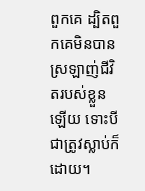ពួកគេ ដ្បិតពួកគេមិនបានស្រឡាញ់ជីវិតរបស់ខ្លួនឡើយ ទោះបីជាត្រូវស្លាប់ក៏ដោយ។